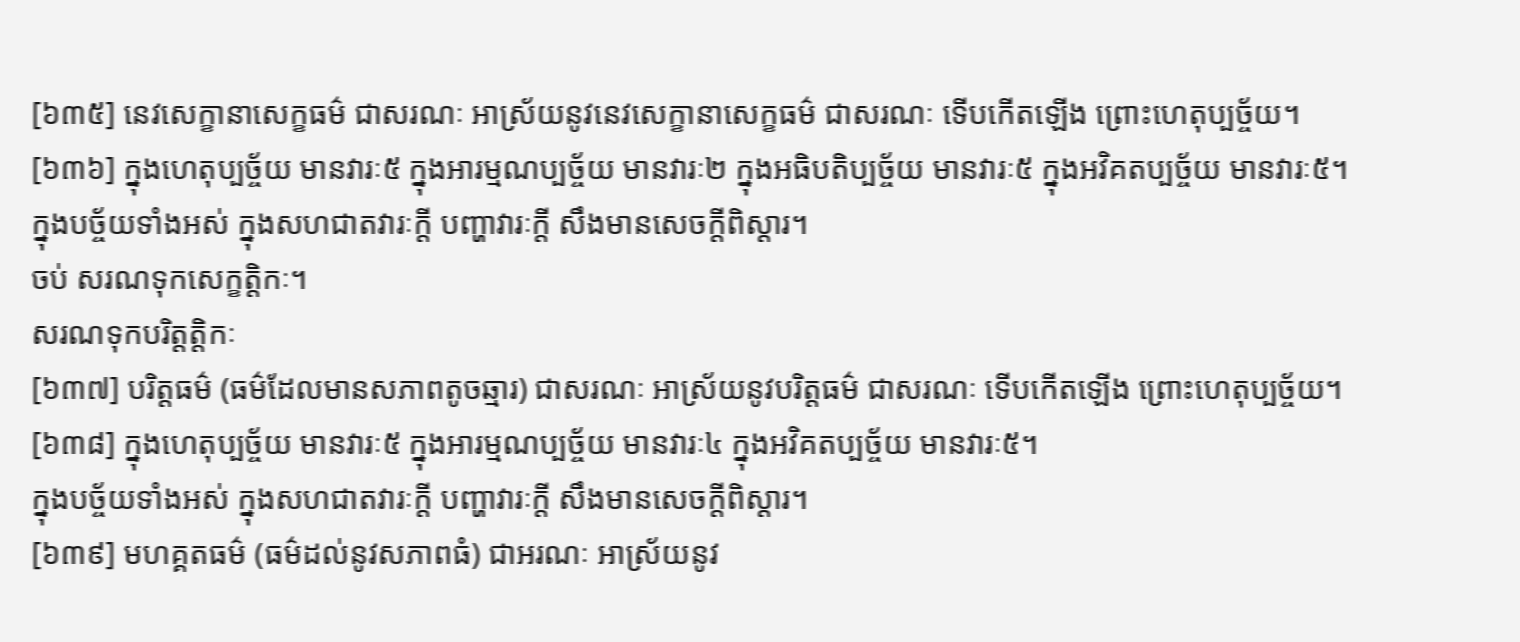[៦៣៥] នេវសេក្ខានាសេក្ខធម៌ ជាសរណៈ អាស្រ័យនូវនេវសេក្ខានាសេក្ខធម៌ ជាសរណៈ ទើបកើតឡើង ព្រោះហេតុប្បច្ច័យ។
[៦៣៦] ក្នុងហេតុប្បច្ច័យ មានវារៈ៥ ក្នុងអារម្មណប្បច្ច័យ មានវារៈ២ ក្នុងអធិបតិប្បច្ច័យ មានវារៈ៥ ក្នុងអវិគតប្បច្ច័យ មានវារៈ៥។
ក្នុងបច្ច័យទាំងអស់ ក្នុងសហជាតវារៈក្តី បញ្ហាវារៈក្តី សឹងមានសេចក្តីពិស្តារ។
ចប់ សរណទុកសេក្ខត្តិកៈ។
សរណទុកបរិត្តត្តិកៈ
[៦៣៧] បរិត្តធម៌ (ធម៌ដែលមានសភាពតូចឆ្មារ) ជាសរណៈ អាស្រ័យនូវបរិត្តធម៌ ជាសរណៈ ទើបកើតឡើង ព្រោះហេតុប្បច្ច័យ។
[៦៣៨] ក្នុងហេតុប្បច្ច័យ មានវារៈ៥ ក្នុងអារម្មណប្បច្ច័យ មានវារៈ៤ ក្នុងអវិគតប្បច្ច័យ មានវារៈ៥។
ក្នុងបច្ច័យទាំងអស់ ក្នុងសហជាតវារៈក្តី បញ្ហាវារៈក្តី សឹងមានសេចក្តីពិស្តារ។
[៦៣៩] មហគ្គតធម៌ (ធម៌ដល់នូវសភាពធំ) ជាអរណៈ អាស្រ័យនូវ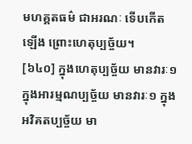មហគ្គតធម៌ ជាអរណៈ ទើបកើតឡើង ព្រោះហេតុប្បច្ច័យ។
[៦៤០] ក្នុងហេតុប្បច្ច័យ មានវារៈ១ ក្នុងអារម្មណប្បច្ច័យ មានវារៈ១ ក្នុងអវិគតប្បច្ច័យ មា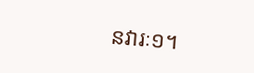នវារៈ១។